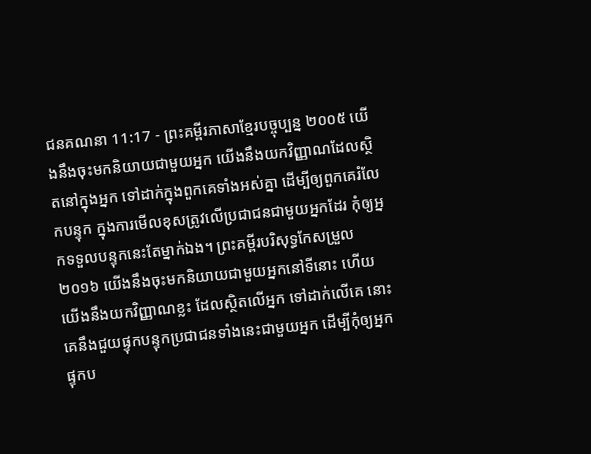ជនគណនា 11:17 - ព្រះគម្ពីរភាសាខ្មែរបច្ចុប្បន្ន ២០០៥ យើងនឹងចុះមកនិយាយជាមួយអ្នក យើងនឹងយកវិញ្ញាណដែលស្ថិតនៅក្នុងអ្នក ទៅដាក់ក្នុងពួកគេទាំងអស់គ្នា ដើម្បីឲ្យពួកគេរំលែកបន្ទុក ក្នុងការមើលខុសត្រូវលើប្រជាជនជាមួយអ្នកដែរ កុំឲ្យអ្នកទទួលបន្ទុកនេះតែម្នាក់ឯង។ ព្រះគម្ពីរបរិសុទ្ធកែសម្រួល ២០១៦ យើងនឹងចុះមកនិយាយជាមួយអ្នកនៅទីនោះ ហើយយើងនឹងយកវិញ្ញាណខ្លះ ដែលស្ថិតលើអ្នក ទៅដាក់លើគេ នោះគេនឹងជួយផ្ទុកបន្ទុកប្រជាជនទាំងនេះជាមួយអ្នក ដើម្បីកុំឲ្យអ្នកផ្ទុកប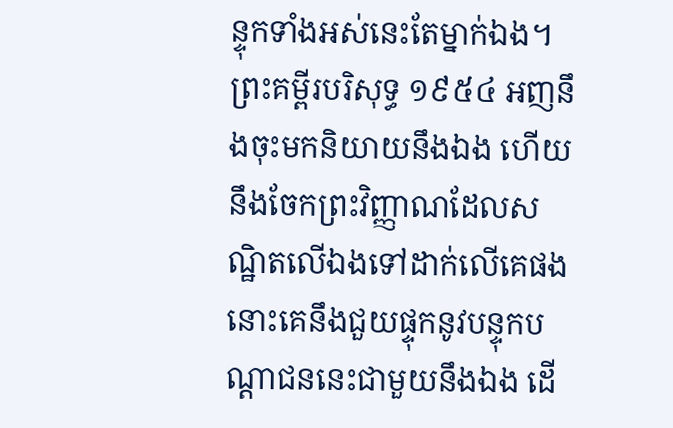ន្ទុកទាំងអស់នេះតែម្នាក់ឯង។ ព្រះគម្ពីរបរិសុទ្ធ ១៩៥៤ អញនឹងចុះមកនិយាយនឹងឯង ហើយនឹងចែកព្រះវិញ្ញាណដែលសណ្ឋិតលើឯងទៅដាក់លើគេផង នោះគេនឹងជួយផ្ទុកនូវបន្ទុកបណ្តាជននេះជាមួយនឹងឯង ដើ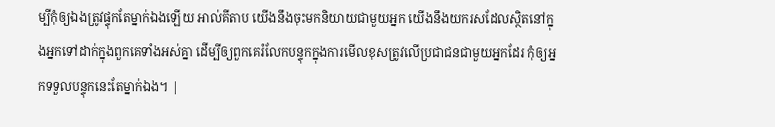ម្បីកុំឲ្យឯងត្រូវផ្ទុកតែម្នាក់ឯងឡើយ អាល់គីតាប យើងនឹងចុះមកនិយាយជាមួយអ្នក យើងនឹងយករសដែលស្ថិតនៅក្នុងអ្នកទៅដាក់ក្នុងពួកគេទាំងអស់គ្នា ដើម្បីឲ្យពួកគេរំលែកបន្ទុកក្នុងការមើលខុសត្រូវលើប្រជាជនជាមួយអ្នកដែរ កុំឲ្យអ្នកទទួលបន្ទុកនេះតែម្នាក់ឯង។ |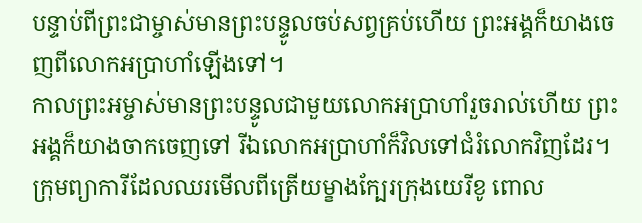បន្ទាប់ពីព្រះជាម្ចាស់មានព្រះបន្ទូលចប់សព្វគ្រប់ហើយ ព្រះអង្គក៏យាងចេញពីលោកអប្រាហាំឡើងទៅ។
កាលព្រះអម្ចាស់មានព្រះបន្ទូលជាមួយលោកអប្រាហាំរួចរាល់ហើយ ព្រះអង្គក៏យាងចាកចេញទៅ រីឯលោកអប្រាហាំក៏វិលទៅជំរំលោកវិញដែរ។
ក្រុមព្យាការីដែលឈរមើលពីត្រើយម្ខាងក្បែរក្រុងយេរីខូ ពោល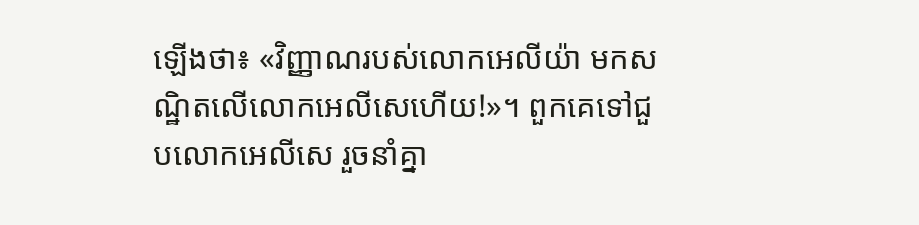ឡើងថា៖ «វិញ្ញាណរបស់លោកអេលីយ៉ា មកសណ្ឋិតលើលោកអេលីសេហើយ!»។ ពួកគេទៅជួបលោកអេលីសេ រួចនាំគ្នា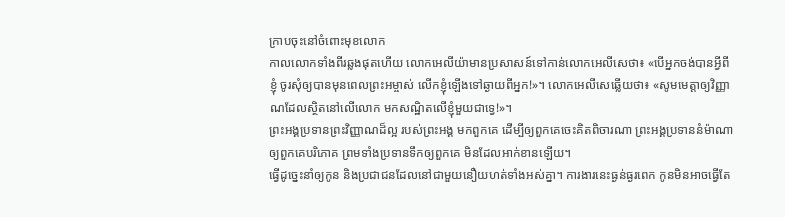ក្រាបចុះនៅចំពោះមុខលោក
កាលលោកទាំងពីរឆ្លងផុតហើយ លោកអេលីយ៉ាមានប្រសាសន៍ទៅកាន់លោកអេលីសេថា៖ «បើអ្នកចង់បានអ្វីពីខ្ញុំ ចូរសុំឲ្យបានមុនពេលព្រះអម្ចាស់ លើកខ្ញុំឡើងទៅឆ្ងាយពីអ្នក!»។ លោកអេលីសេឆ្លើយថា៖ «សូមមេត្តាឲ្យវិញ្ញាណដែលស្ថិតនៅលើលោក មកសណ្ឋិតលើខ្ញុំមួយជាទ្វេ!»។
ព្រះអង្គប្រទានព្រះវិញ្ញាណដ៏ល្អ របស់ព្រះអង្គ មកពួកគេ ដើម្បីឲ្យពួកគេចេះគិតពិចារណា ព្រះអង្គប្រទាននំម៉ាណាឲ្យពួកគេបរិភោគ ព្រមទាំងប្រទានទឹកឲ្យពួកគេ មិនដែលអាក់ខានឡើយ។
ធ្វើដូច្នេះនាំឲ្យកូន និងប្រជាជនដែលនៅជាមួយនឿយហត់ទាំងអស់គ្នា។ ការងារនេះធ្ងន់ធ្ងរពេក កូនមិនអាចធ្វើតែ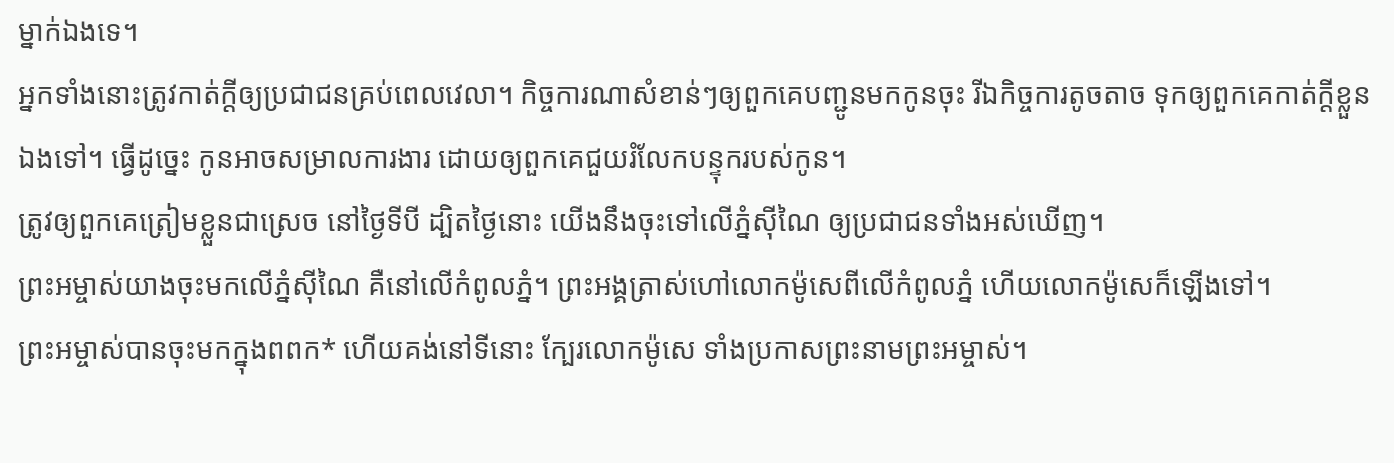ម្នាក់ឯងទេ។
អ្នកទាំងនោះត្រូវកាត់ក្ដីឲ្យប្រជាជនគ្រប់ពេលវេលា។ កិច្ចការណាសំខាន់ៗឲ្យពួកគេបញ្ជូនមកកូនចុះ រីឯកិច្ចការតូចតាច ទុកឲ្យពួកគេកាត់ក្ដីខ្លួនឯងទៅ។ ធ្វើដូច្នេះ កូនអាចសម្រាលការងារ ដោយឲ្យពួកគេជួយរំលែកបន្ទុករបស់កូន។
ត្រូវឲ្យពួកគេត្រៀមខ្លួនជាស្រេច នៅថ្ងៃទីបី ដ្បិតថ្ងៃនោះ យើងនឹងចុះទៅលើភ្នំស៊ីណៃ ឲ្យប្រជាជនទាំងអស់ឃើញ។
ព្រះអម្ចាស់យាងចុះមកលើភ្នំស៊ីណៃ គឺនៅលើកំពូលភ្នំ។ ព្រះអង្គត្រាស់ហៅលោកម៉ូសេពីលើកំពូលភ្នំ ហើយលោកម៉ូសេក៏ឡើងទៅ។
ព្រះអម្ចាស់បានចុះមកក្នុងពពក* ហើយគង់នៅទីនោះ ក្បែរលោកម៉ូសេ ទាំងប្រកាសព្រះនាមព្រះអម្ចាស់។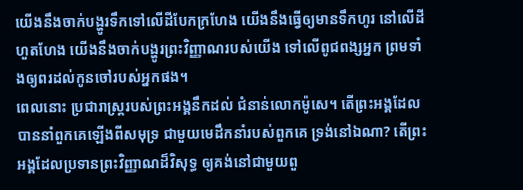យើងនឹងចាក់បង្ហូរទឹកទៅលើដីបែកក្រហែង យើងនឹងធ្វើឲ្យមានទឹកហូរ នៅលើដីហួតហែង យើងនឹងចាក់បង្ហូរព្រះវិញ្ញាណរបស់យើង ទៅលើពូជពង្សអ្នក ព្រមទាំងឲ្យពរដល់កូនចៅរបស់អ្នកផង។
ពេលនោះ ប្រជារាស្ត្ររបស់ព្រះអង្គនឹកដល់ ជំនាន់លោកម៉ូសេ។ តើព្រះអង្គដែលបាននាំពួកគេឡើងពីសមុទ្រ ជាមួយមេដឹកនាំរបស់ពួកគេ ទ្រង់នៅឯណា? តើព្រះអង្គដែលប្រទានព្រះវិញ្ញាណដ៏វិសុទ្ធ ឲ្យគង់នៅជាមួយពួ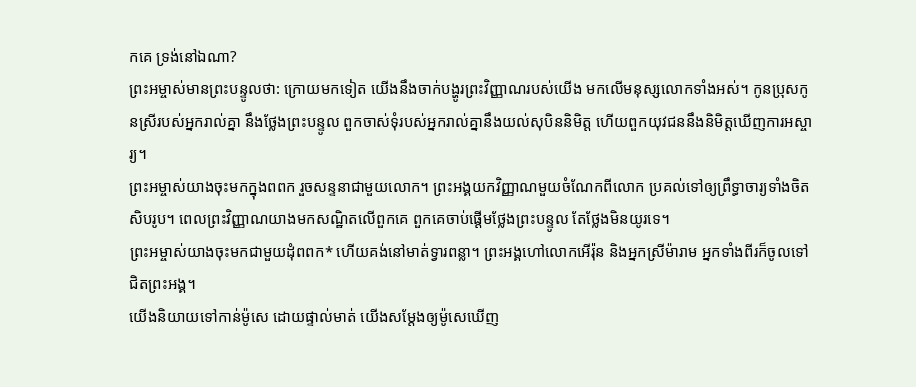កគេ ទ្រង់នៅឯណា?
ព្រះអម្ចាស់មានព្រះបន្ទូលថា: ក្រោយមកទៀត យើងនឹងចាក់បង្ហូរព្រះវិញ្ញាណរបស់យើង មកលើមនុស្សលោកទាំងអស់។ កូនប្រុសកូនស្រីរបស់អ្នករាល់គ្នា នឹងថ្លែងព្រះបន្ទូល ពួកចាស់ទុំរបស់អ្នករាល់គ្នានឹងយល់សុបិននិមិត្ត ហើយពួកយុវជននឹងនិមិត្តឃើញការអស្ចារ្យ។
ព្រះអម្ចាស់យាងចុះមកក្នុងពពក រួចសន្ទនាជាមួយលោក។ ព្រះអង្គយកវិញ្ញាណមួយចំណែកពីលោក ប្រគល់ទៅឲ្យព្រឹទ្ធាចារ្យទាំងចិតសិបរូប។ ពេលព្រះវិញ្ញាណយាងមកសណ្ឋិតលើពួកគេ ពួកគេចាប់ផ្ដើមថ្លែងព្រះបន្ទូល តែថ្លែងមិនយូរទេ។
ព្រះអម្ចាស់យាងចុះមកជាមួយដុំពពក* ហើយគង់នៅមាត់ទ្វារពន្លា។ ព្រះអង្គហៅលោកអើរ៉ុន និងអ្នកស្រីម៉ារាម អ្នកទាំងពីរក៏ចូលទៅជិតព្រះអង្គ។
យើងនិយាយទៅកាន់ម៉ូសេ ដោយផ្ទាល់មាត់ យើងសម្តែងឲ្យម៉ូសេឃើញ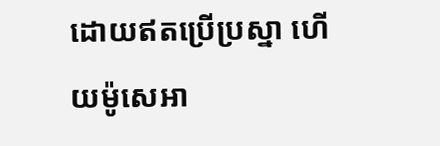ដោយឥតប្រើប្រស្នា ហើយម៉ូសេអា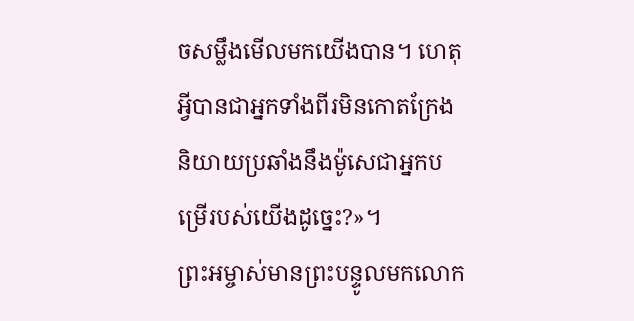ចសម្លឹងមើលមកយើងបាន។ ហេតុអ្វីបានជាអ្នកទាំងពីរមិនកោតក្រែង និយាយប្រឆាំងនឹងម៉ូសេជាអ្នកបម្រើរបស់យើងដូច្នេះ?»។
ព្រះអម្ចាស់មានព្រះបន្ទូលមកលោក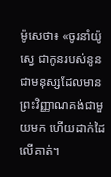ម៉ូសេថា៖ «ចូរនាំយ៉ូស្វេ ជាកូនរបស់នូន ជាមនុស្សដែលមានព្រះវិញ្ញាណគង់ជាមួយមក ហើយដាក់ដៃលើគាត់។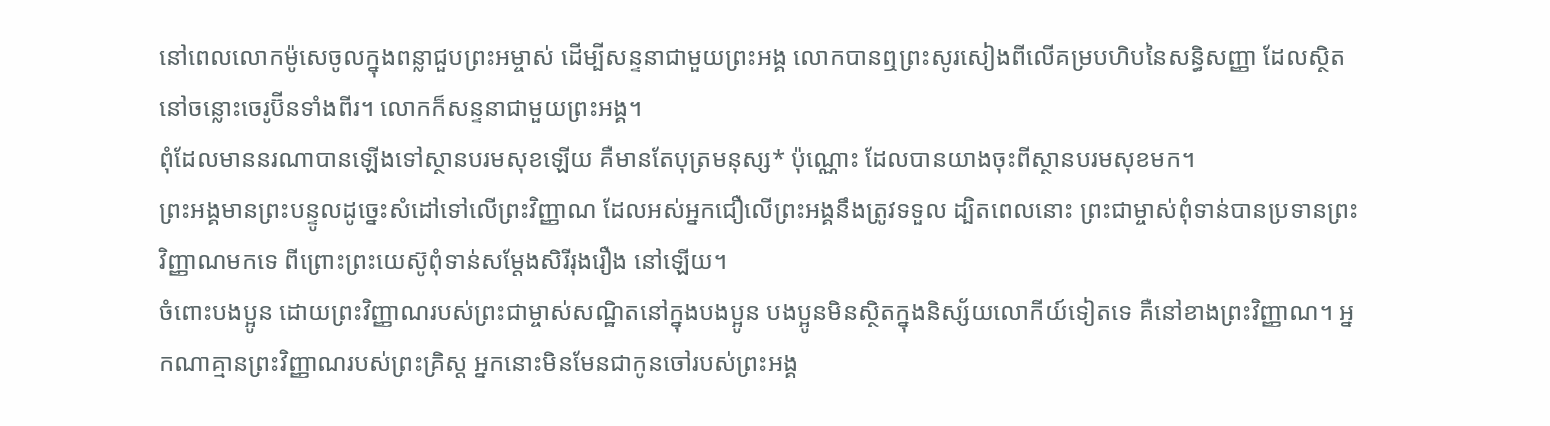នៅពេលលោកម៉ូសេចូលក្នុងពន្លាជួបព្រះអម្ចាស់ ដើម្បីសន្ទនាជាមួយព្រះអង្គ លោកបានឮព្រះសូរសៀងពីលើគម្របហិបនៃសន្ធិសញ្ញា ដែលស្ថិតនៅចន្លោះចេរូប៊ីនទាំងពីរ។ លោកក៏សន្ទនាជាមួយព្រះអង្គ។
ពុំដែលមាននរណាបានឡើងទៅស្ថានបរមសុខឡើយ គឺមានតែបុត្រមនុស្ស* ប៉ុណ្ណោះ ដែលបានយាងចុះពីស្ថានបរមសុខមក។
ព្រះអង្គមានព្រះបន្ទូលដូច្នេះសំដៅទៅលើព្រះវិញ្ញាណ ដែលអស់អ្នកជឿលើព្រះអង្គនឹងត្រូវទទួល ដ្បិតពេលនោះ ព្រះជាម្ចាស់ពុំទាន់បានប្រទានព្រះវិញ្ញាណមកទេ ពីព្រោះព្រះយេស៊ូពុំទាន់សម្តែងសិរីរុងរឿង នៅឡើយ។
ចំពោះបងប្អូន ដោយព្រះវិញ្ញាណរបស់ព្រះជាម្ចាស់សណ្ឋិតនៅក្នុងបងប្អូន បងប្អូនមិនស្ថិតក្នុងនិស្ស័យលោកីយ៍ទៀតទេ គឺនៅខាងព្រះវិញ្ញាណ។ អ្នកណាគ្មានព្រះវិញ្ញាណរបស់ព្រះគ្រិស្ត អ្នកនោះមិនមែនជាកូនចៅរបស់ព្រះអង្គ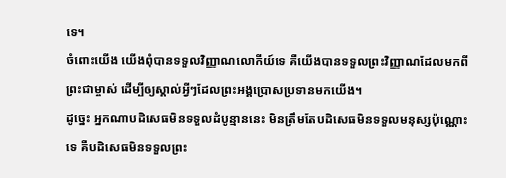ទេ។
ចំពោះយើង យើងពុំបានទទួលវិញ្ញាណលោកីយ៍ទេ គឺយើងបានទទួលព្រះវិញ្ញាណដែលមកពីព្រះជាម្ចាស់ ដើម្បីឲ្យស្គាល់អ្វីៗដែលព្រះអង្គប្រោសប្រទានមកយើង។
ដូច្នេះ អ្នកណាបដិសេធមិនទទួលដំបូន្មាននេះ មិនត្រឹមតែបដិសេធមិនទទួលមនុស្សប៉ុណ្ណោះទេ គឺបដិសេធមិនទទួលព្រះ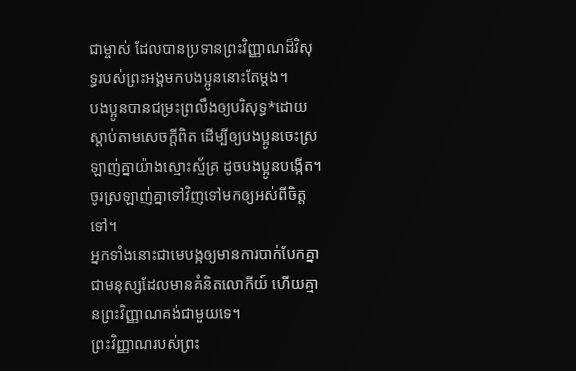ជាម្ចាស់ ដែលបានប្រទានព្រះវិញ្ញាណដ៏វិសុទ្ធរបស់ព្រះអង្គមកបងប្អូននោះតែម្ដង។
បងប្អូនបានជម្រះព្រលឹងឲ្យបរិសុទ្ធ*ដោយស្ដាប់តាមសេចក្ដីពិត ដើម្បីឲ្យបងប្អូនចេះស្រឡាញ់គ្នាយ៉ាងស្មោះស្ម័គ្រ ដូចបងប្អូនបង្កើត។ ចូរស្រឡាញ់គ្នាទៅវិញទៅមកឲ្យអស់ពីចិត្តទៅ។
អ្នកទាំងនោះជាមេបង្កឲ្យមានការបាក់បែកគ្នា ជាមនុស្សដែលមានគំនិតលោកីយ៍ ហើយគ្មានព្រះវិញ្ញាណគង់ជាមួយទេ។
ព្រះវិញ្ញាណរបស់ព្រះ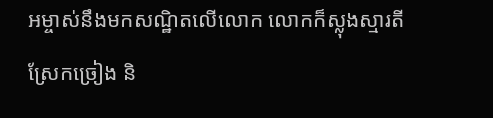អម្ចាស់នឹងមកសណ្ឋិតលើលោក លោកក៏ស្លុងស្មារតីស្រែកច្រៀង និ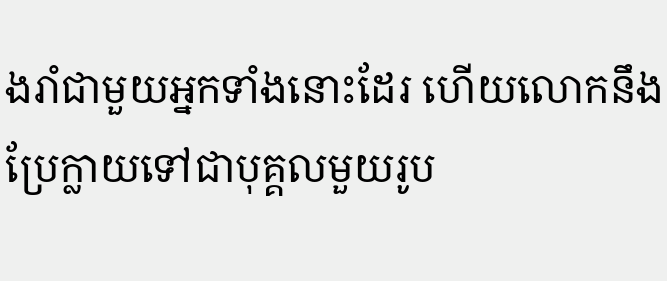ងរាំជាមួយអ្នកទាំងនោះដែរ ហើយលោកនឹងប្រែក្លាយទៅជាបុគ្គលមួយរូប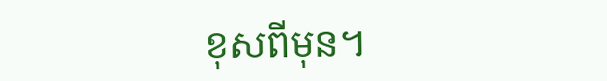ខុសពីមុន។